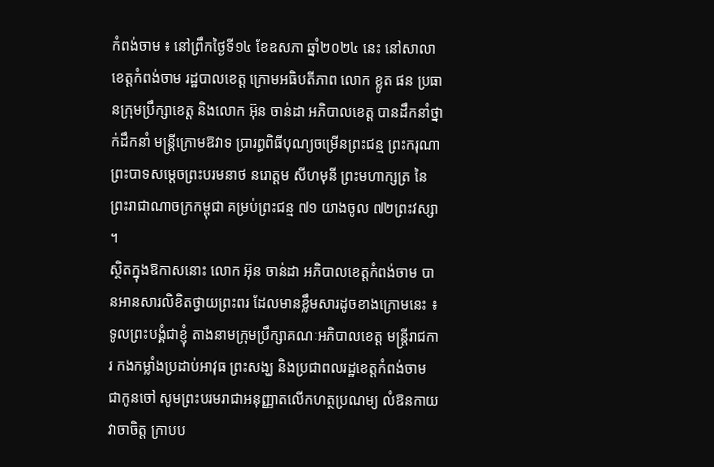កំពង់ចាម ៖ នៅព្រឹកថ្ងៃទី១៤ ខែឧសភា ឆ្នាំ២០២៤ នេះ នៅសាលាខេត្តកំពង់ចាម រដ្ឋបាលខេត្ត ក្រោមអធិបតីភាព លោក ខ្លូត ផន ប្រធានក្រុមប្រឹក្សាខេត្ត និងលោក អ៊ុន ចាន់ដា អភិបាលខេត្ត បានដឹកនាំថ្នាក់ដឹកនាំ មន្ត្រីក្រោមឱវាទ ប្រារព្ធពិធីបុណ្យចម្រើនព្រះជន្ម ព្រះករុណា ព្រះបាទសម្តេចព្រះបរមនាថ នរោត្តម សីហមុនី ព្រះមហាក្សត្រ នៃព្រះរាជាណាចក្រកម្ពុជា គម្រប់ព្រះជន្ម ៧១ យាងចូល ៧២ព្រះវស្សា ។
ស្ថិតក្នុងឱកាសនោះ លោក អ៊ុន ចាន់ដា អភិបាលខេត្តកំពង់ចាម បានអានសារលិខិតថ្វាយព្រះពរ ដែលមានខ្លឹមសារដូចខាងក្រោមនេះ ៖
ទូលព្រះបង្គំជាខ្ញុំ តាងនាមក្រុមប្រឹក្សាគណៈអភិបាលខេត្ត មន្ត្រីរាជការ កងកម្លាំងប្រដាប់អាវុធ ព្រះសង្ឃ និងប្រជាពលរដ្ឋខេត្តកំពង់ចាម ជាកូនចៅ សូមព្រះបរមរាជាអនុញ្ញាតលើកហត្ថប្រណម្យ លំឱនកាយវាចាចិត្ត ក្រាបប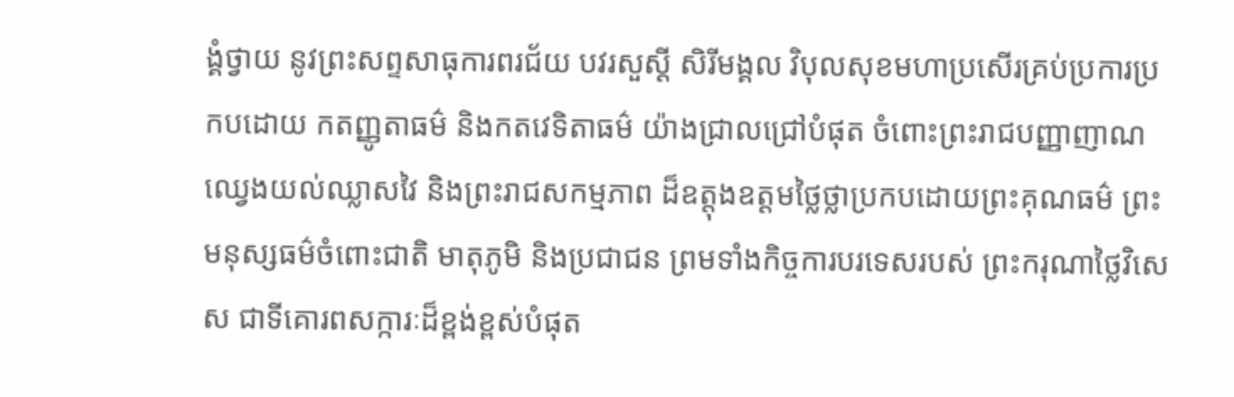ង្គំថ្វាយ នូវព្រះសព្ទសាធុការពរជ័យ បវរសួស្តី សិរីមង្គល វិបុលសុខមហាប្រសើរគ្រប់ប្រការប្រកបដោយ កតញ្ញូតាធម៌ និងកតវេទិតាធម៌ យ៉ាងជ្រាលជ្រៅបំផុត ចំពោះព្រះរាជបញ្ញាញាណឈ្វេងយល់ឈ្លាសវៃ និងព្រះរាជសកម្មភាព ដ៏ឧត្តុងឧត្តមថ្លៃថ្លាប្រកបដោយព្រះគុណធម៌ ព្រះមនុស្សធម៌ចំពោះជាតិ មាតុភូមិ និងប្រជាជន ព្រមទាំងកិច្ចការបរទេសរបស់ ព្រះករុណាថ្លៃវិសេស ជាទីគោរពសក្ការៈដ៏ខ្ពង់ខ្ពស់បំផុត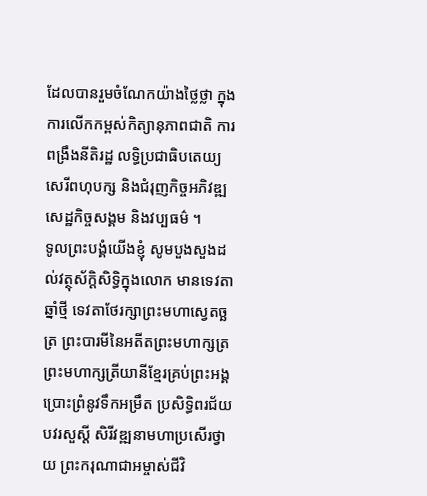ដែលបានរួមចំណែកយ៉ាងថ្លៃថ្លា ក្នុងការលើកកម្ពស់កិត្យានុភាពជាតិ ការពង្រឹងនីតិរដ្ឋ លទ្ធិប្រជាធិបតេយ្យ សេរីពហុបក្ស និងជំរុញកិច្ចអភិវឌ្ឍសេដ្ឋកិច្ចសង្គម និងវប្បធម៌ ។
ទូលព្រះបង្គំយើងខ្ញុំ សូមបួងសួងដល់វត្ថុស័ក្តិសិទ្ធិក្នុងលោក មានទេវតាឆ្នាំថ្មី ទេវតាថែរក្សាព្រះមហាស្វេតច្ឆត្រ ព្រះបារមីនៃអតីតព្រះមហាក្សត្រ ព្រះមហាក្សត្រីយានីខ្មែរគ្រប់ព្រះអង្គ ប្រោះព្រំនូវទឹកអម្រឹត ប្រសិទ្ធិពរជ័យ បវរសួស្តី សិរីវឌ្ឍនាមហាប្រសើរថ្វាយ ព្រះករុណាជាអម្ចាស់ជីវិ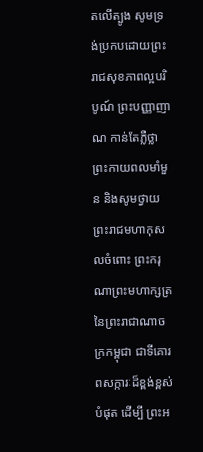តលើត្បូង សូមទ្រង់ប្រកបដោយព្រះរាជសុខភាពល្អបរិបូណ៍ ព្រះបញ្ញាញាណ កាន់តែភ្លឺថ្លា ព្រះកាយពលមាំមួន និងសូមថ្វាយព្រះរាជមហាកុសលចំពោះ ព្រះករុណាព្រះមហាក្សត្រ នៃព្រះរាជាណាចក្រកម្ពុជា ជាទីគោរពសក្ការៈដ៏ខ្ពង់ខ្ពស់បំផុត ដើម្បី ព្រះអ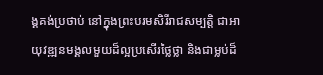ង្គគង់ប្រថាប់ នៅក្នុងព្រះបរមសិរីរាជសម្បត្តិ ជាអាយុវឌ្ឍនមង្គលមួយដ៏ល្អប្រសើរថ្លៃថ្លា និងជាម្លប់ដ៏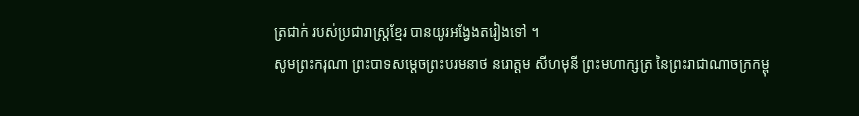ត្រជាក់ របស់ប្រជារាស្ត្រខ្មែរ បានយូរអង្វែងតរៀងទៅ ។
សូមព្រះករុណា ព្រះបាទសម្តេចព្រះបរមនាថ នរោត្តម សីហមុនី ព្រះមហាក្សត្រ នៃព្រះរាជាណាចក្រកម្ពុ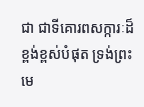ជា ជាទីគោរពសក្ការៈដ៏ខ្ពង់ខ្ពស់បំផុត ទ្រង់ព្រះមេ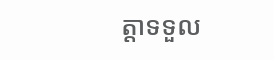ត្តាទទួល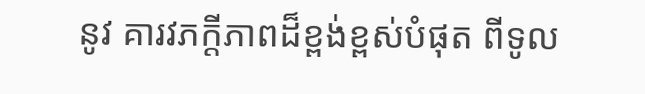នូវ គារវភក្ដីភាពដ៏ខ្ពង់ខ្ពស់បំផុត ពីទូល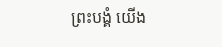ព្រះបង្គំ យើង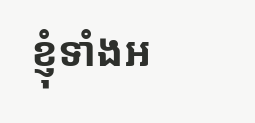ខ្ញុំទាំងអ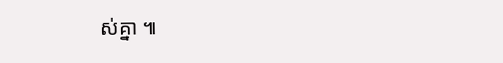ស់គ្នា ៕